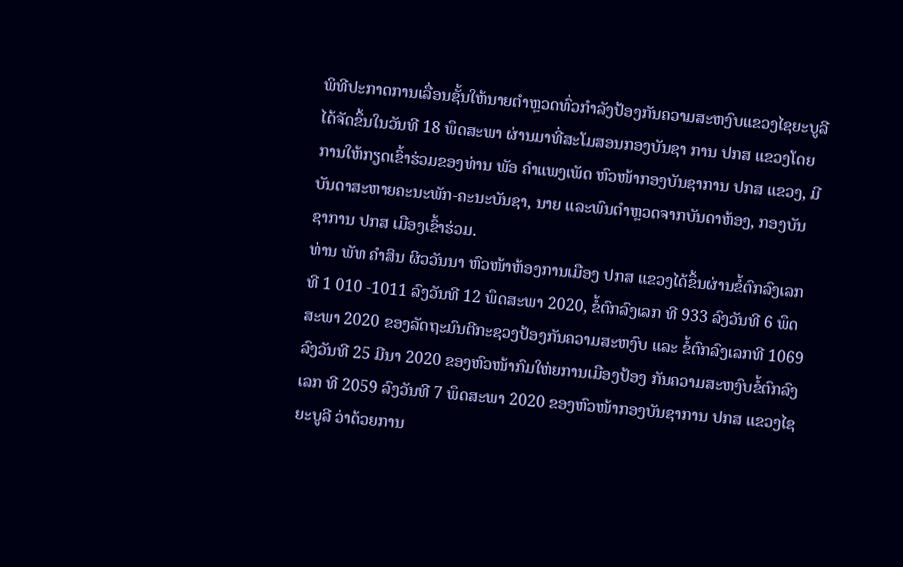ພິທີປະກາດການເລື່ອນຊັ້ນໃຫ້ນາຍຕໍາຫຼວດທົ່ວກໍາລັງປ້ອງກັນຄວາມສະຫງົບແຂວງໄຊຍະບູລີໄດ້ຈັດຂຶ້ນໃນວັນທີ 18 ພຶດສະພາ ຜ່ານມາທີ່ສະໂມສອນກອງບັນຊາ ການ ປກສ ແຂວງໂດຍການໃຫ້ກຽດເຂົ້າຮ່ວມຂອງທ່ານ ພັອ ຄຳແພງເພັດ ຫົວໜ້າກອງບັນຊາການ ປກສ ແຂວງ, ມີບັນດາສະຫາຍຄະນະພັກ-ຄະນະບັນຊາ, ນາຍ ແລະພົນຕຳຫຼວດຈາກບັນດາຫ້ອງ, ກອງບັນຊາການ ປກສ ເມືອງເຂົ້າຮ່ວມ.
ທ່ານ ພັທ ຄໍາສິນ ຜິວວັນນາ ຫົວໜ້າຫ້ອງການເມືອງ ປກສ ແຂວງໄດ້ຂຶ້ນຜ່ານຂໍ້ຕົກລົງເລກທີ 1 010 -1011 ລົງວັນທີ 12 ພຶດສະພາ 2020, ຂໍ້ຕົກລົງເລກ ທີ 933 ລົງວັນທີ 6 ພຶດສະພາ 2020 ຂອງລັດຖະມົນຕີກະຊວງປ້ອງກັນຄວາມສະຫງົບ ແລະ ຂໍ້ຕົກລົງເລກທີ 1069 ລົງວັນທີ 25 ມີນາ 2020 ຂອງຫົວໜ້າກົມໃຫ່ຍການເມືອງປ້ອງ ກັນຄວາມສະຫງົບຂໍ້ຕົກລົງເລກ ທີ 2059 ລົງວັນທີ 7 ພຶດສະພາ 2020 ຂອງຫົວໜ້າກອງບັນຊາການ ປກສ ແຂວງໄຊຍະບູລີ ວ່າດ້ວຍການ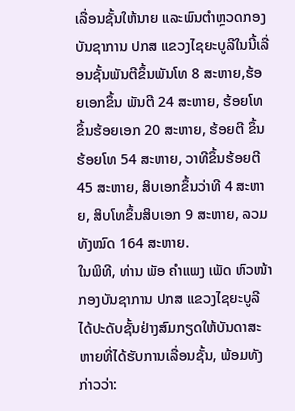ເລື່ອນຊັ້ນໃຫ້ນາຍ ແລະພົນຕຳຫຼວດກອງບັນຊາການ ປກສ ແຂວງໄຊຍະບູລີໃນນີ້ເລື່ອນຊັ້ນພັນຕີຂຶ້ນພັນໂທ 8 ສະຫາຍ,ຮ້ອຍເອກຂຶ້ນ ພັນຕີ 24 ສະຫາຍ, ຮ້ອຍໂທ ຂຶ້ນຮ້ອຍເອກ 20 ສະຫາຍ, ຮ້ອຍຕີ ຂຶ້ນຮ້ອຍໂທ 54 ສະຫາຍ, ວາທີຂຶ້ນຮ້ອຍຕີ 45 ສະຫາຍ, ສິບເອກຂຶ້ນວ່າທີ 4 ສະຫາຍ, ສິບໂທຂຶ້ນສິບເອກ 9 ສະຫາຍ, ລວມທັງໝົດ 164 ສະຫາຍ.
ໃນພິທີ, ທ່ານ ພັອ ຄຳແພງ ເພັດ ຫົວໜ້າກອງບັນຊາການ ປກສ ແຂວງໄຊຍະບູລີ ໄດ້ປະດັບຊັ້ນຢ່າງສົມກຽດໃຫ້ບັນດາສະຫາຍທີ່ໄດ້ຮັບການເລື່ອນຊັ້ນ, ພ້ອມທັງກ່າວວ່າ: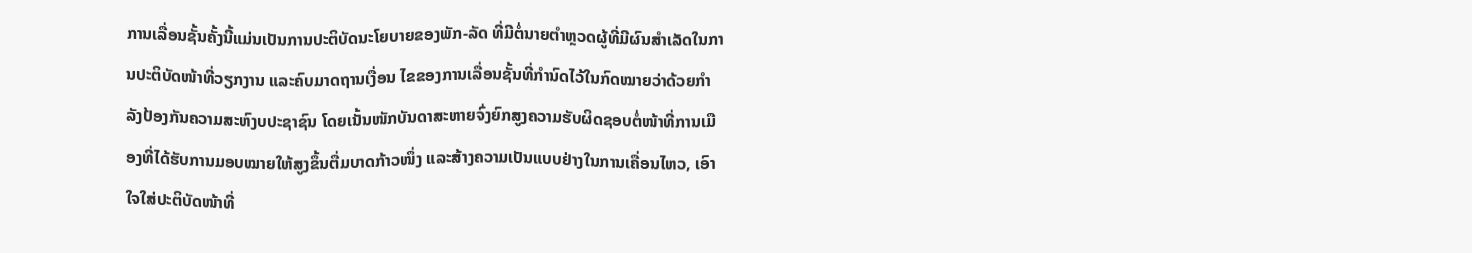ການເລື່ອນຊັ້ນຄັ້ງນີ້ແມ່ນເປັນການປະຕິບັດນະໂຍບາຍຂອງພັກ-ລັດ ທີ່ມີຕໍ່ນາຍຕໍາຫຼວດຜູ້ທີ່ມີຜົນສໍາເລັດໃນການປະຕິບັດໜ້າທີ່ວຽກງານ ແລະຄົບມາດຖານເງື່ອນ ໄຂຂອງການເລື່ອນຊັ້ນທີ່ກຳນົດໄວ້ໃນກົດໝາຍວ່າດ້ວຍກຳລັງປ້ອງກັນຄວາມສະຫົງບປະຊາຊົນ ໂດຍເນັ້ນໜັກບັນດາສະຫາຍຈົ່ງຍົກສູງຄວາມຮັບຜິດຊອບຕໍ່ໜ້າທີ່ການເມືອງທີ່ໄດ້ຮັບການມອບໝາຍໃຫ້ສູງຂຶ້ນຕື່ມບາດກ້າວໜຶ່ງ ແລະສ້າງຄວາມເປັນແບບຢ່າງໃນການເຄື່ອນໄຫວ, ເອົາໃຈໃສ່ປະຕິບັດໜ້າທີ່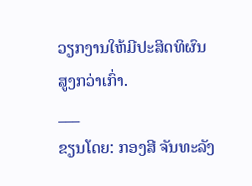ວຽກງານໃຫ້ມີປະສິດທິຜົນສູງກວ່າເກົ່າ.
___
ຂຽນໂດຍ: ກອງສີ ຈັນທະລັງ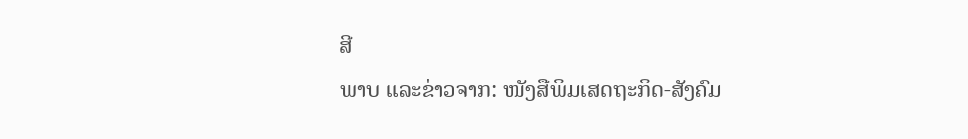ສີ
ພາບ ແລະຂ່າວຈາກ: ໜັງສືພິມເສດຖະກິດ-ສັງຄົມ